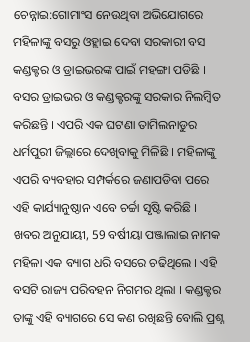ଚେନ୍ନାଇ:ଗୋମାଂସ ନେଉଥିବା ଅଭିଯୋଗରେ ମହିଳାଙ୍କୁ ବସରୁ ଓହ୍ଲାଇ ଦେବା ସରକାରୀ ବସ କଣ୍ଡକ୍ଟର ଓ ଡ୍ରାଇଭରଙ୍କ ପାଇଁ ମହଙ୍ଗା ପଡିଛି । ବସର ଡ୍ରାଇଭର ଓ କଣ୍ଡକ୍ଟରଙ୍କୁ ସରକାର ନିଲମ୍ବିତ କରିଛନ୍ତି । ଏପରି ଏକ ଘଟଣା ତାମିଲନାଡୁର ଧର୍ମପୁରୀ ଜିଲ୍ଲାରେ ଦେଖିବାକୁ ମିଳିଛି । ମହିଳାଙ୍କୁ ଏପରି ବ୍ୟବହାର ସମ୍ପର୍କରେ ଜଣାପଡିବା ପରେ ଏହି କାର୍ଯ୍ୟାନୁଷ୍ଠାନ ଏବେ ଚର୍ଚ୍ଚା ସୃଷ୍ଟି କରିଛି ।
ଖବର ଅନୁଯାୟୀ, 59 ବର୍ଷୀୟା ପଞ୍ଜାଲାଇ ନାମକ ମହିଳା ଏକ ବ୍ୟାଗ ଧରି ବସରେ ଚଢିଥିଲେ । ଏହି ବସଟି ରାଜ୍ୟ ପରିବହନ ନିଗମର ଥିଲା । କଣ୍ଡକ୍ଟର ତାଙ୍କୁ ଏହି ବ୍ୟାଗରେ ସେ କଣ ରଖିଛନ୍ତି ବୋଲି ପ୍ରଶ୍ନ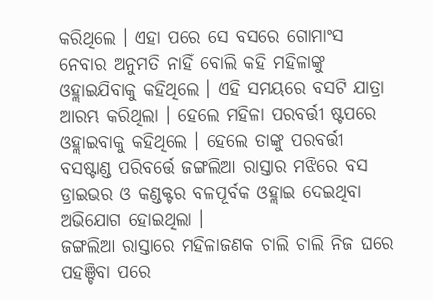କରିଥିଲେ । ଏହା ପରେ ସେ ବସରେ ଗୋମାଂସ ନେବାର ଅନୁମତି ନାହିଁ ବୋଲି କହି ମହିଳାଙ୍କୁ ଓହ୍ଲାଇଯିବାକୁ କହିଥିଲେ । ଏହି ସମୟରେ ବସଟି ଯାତ୍ରା ଆରମ୍ଭ କରିଥିଲା । ହେଲେ ମହିଳା ପରବର୍ତ୍ତୀ ଷ୍ଟପରେ ଓହ୍ଲାଇବାକୁ କହିଥିଲେ । ହେଲେ ତାଙ୍କୁ ପରବର୍ତ୍ତୀ ବସଷ୍ଟାଣ୍ଡ ପରିବର୍ତ୍ତେ ଜଙ୍ଗଲିଆ ରାସ୍ତାର ମଝିରେ ବସ ଡ୍ରାଇଭର ଓ କଣ୍ଡକ୍ଟର ବଳପୂର୍ବକ ଓହ୍ଲାଇ ଦେଇଥିବା ଅଭିଯୋଗ ହୋଇଥିଲା ।
ଜଙ୍ଗଲିଆ ରାସ୍ତାରେ ମହିଳାଜଣକ ଚାଲି ଚାଲି ନିଜ ଘରେ ପହଞ୍ଚିବା ପରେ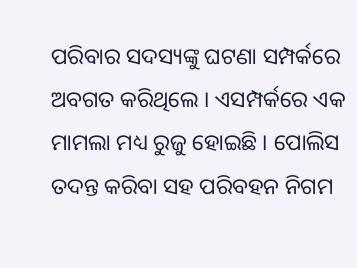ପରିବାର ସଦସ୍ୟଙ୍କୁ ଘଟଣା ସମ୍ପର୍କରେ ଅବଗତ କରିଥିଲେ । ଏସମ୍ପର୍କରେ ଏକ ମାମଲା ମଧ୍ୟ ରୁଜୁ ହୋଇଛି । ପୋଲିସ ତଦନ୍ତ କରିବା ସହ ପରିବହନ ନିଗମ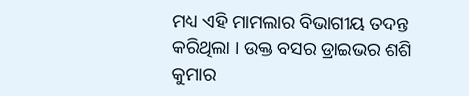ମଧ୍ୟ ଏହି ମାମଲାର ବିଭାଗୀୟ ତଦନ୍ତ କରିଥିଲା । ଉକ୍ତ ବସର ଡ୍ରାଇଭର ଶଶି କୁମାର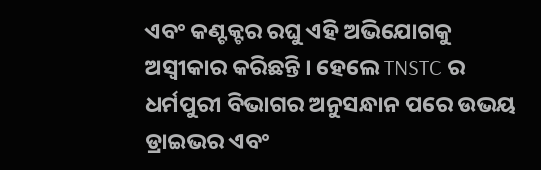ଏବଂ କଣ୍ଟକ୍ଟର ରଘୁ ଏହି ଅଭିଯୋଗକୁ ଅସ୍ୱୀକାର କରିଛନ୍ତି । ହେଲେ TNSTC ର ଧର୍ମପୁରୀ ବିଭାଗର ଅନୁସନ୍ଧାନ ପରେ ଉଭୟ ଡ୍ରାଇଭର ଏବଂ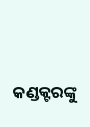କଣ୍ଡକ୍ଟରଙ୍କୁ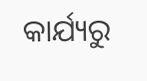କାର୍ଯ୍ୟରୁ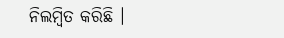ନିଲମ୍ବିତ କରିଛି ।